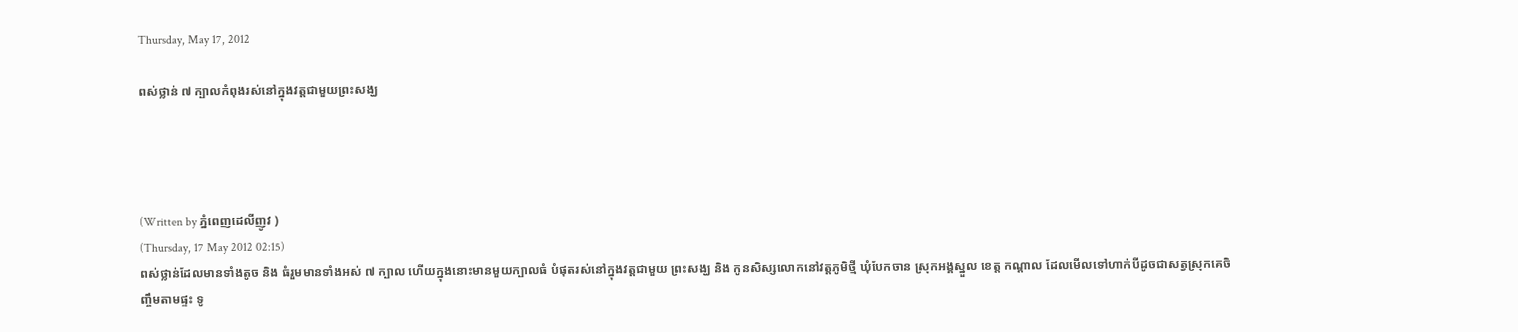Thursday, May 17, 2012

ពស់ថ្លាន់ ៧ ក្បាលកំពុងរស់នៅក្នុងវត្តជាមួយព្រះសង្ឃ




(Written by ភ្នំពេញដេលីញូវ )
(Thursday, 17 May 2012 02:15)
ពស់ថ្លាន់ដែលមានទាំងតូច និង ធំរួមមានទាំងអស់ ៧ ក្បាល ហើយក្នុងនោះមានមួយក្បាលធំ បំផុតរស់នៅក្នុងវត្តជាមួយ ព្រះសង្ឃ និង កូនសិស្សលោកនៅវត្តភូមិថ្មី ឃុំបែកចាន ស្រុកអង្គស្នួល ខេត្ត កណ្តាល ដែលមើលទៅហាក់បីដូចជាសត្វស្រុកគេចិញ្ចឹមតាមផ្ទះ ទូ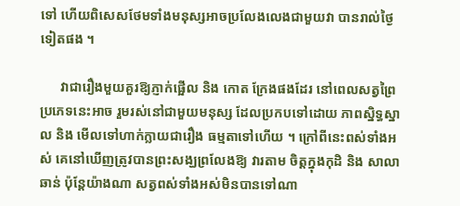ទៅ ហើយពិសេសថែមទាំងមនុស្សអាចប្រលែងលេងជាមួយវា បានរាល់ថ្ងៃទៀតផង ។

      វាជារឿងមួយគួរឱ្យភ្ញាក់ផ្អើល និង កោត ក្រែងផងដែរ នៅពេលសត្វព្រៃប្រភេទនេះអាច រួមរស់នៅជាមួយមនុស្ស ដែលប្រកបទៅដោយ ភាពស្និទ្ធស្នាល និង មើលទៅហាក់ក្លាយជារឿង ធម្មតាទៅហើយ ។ ក្រៅពីនេះពស់ទាំងអស់ គេនៅឃើញត្រូវបានព្រះសង្ឃព្រលែងឱ្យ វារតាម ចិត្តក្នុងកុដិ និង សាលាឆាន់ ប៉ុន្តែយ៉ាងណា សត្វពស់ទាំងអស់មិនបានទៅណា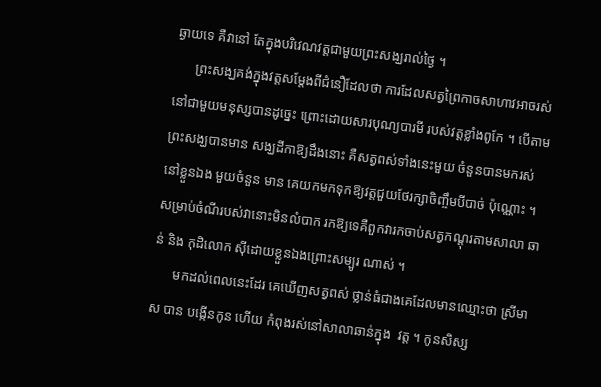ឆ្ងាយទេ គឺវានៅ តែក្នុងបរិវេណវត្តជាមួយព្រះសង្ឃរាល់ថ្ងៃ ។
      ព្រះសង្ឃគង់ក្នុងវត្តសម្តែងពីជំនឿដែលថា ការដែលសត្វព្រៃកាចសាហាវអាចរស់នៅជាមួយមនុស្សបានដូច្នេះ ព្រោះដោយសារបុណ្យបារមី របស់វត្តខ្លាំងពូកែ ។ បើតាមព្រះសង្ឃបានមាន សង្ឃដីកាឱ្យដឹងនោះ គឺសត្វពស់ទាំងនេះមួយ ចំនួនបានមករស់នៅខ្លួនឯង មួយចំនួន មាន គេយកមកទុកឱ្យវត្តជួយថែរក្សាចិញ្ចឹមបីបាច់ ប៉ុណ្ណោះ ។ សម្រាប់ចំណីរបស់វានោះមិនលំបាក រកឱ្យទេគឺពួកវារកចាប់សត្វកណ្តុរតាមសាលា ឆាន់ និង កុដិលោក ស៊ីដោយខ្លួនឯងព្រោះសម្បូរ ណាស់ ។
      មកដល់ពេលនេះដែរ គេឃើញសត្វពស់ ថ្លាន់ធំជាងគេដែលមានឈ្មោះថា ស្រីមាស បាន បង្កើនកូន ហើយ កំពុងរស់នៅសាលាឆាន់ក្នុង  វត្ត ។ កូនសិស្ស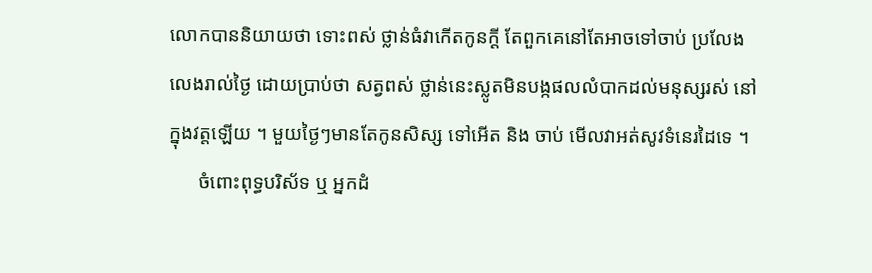លោកបាននិយាយថា ទោះពស់ ថ្លាន់ធំវាកើតកូនក្តី តែពួកគេនៅតែអាចទៅចាប់ ប្រលែងលេងរាល់ថ្ងៃ ដោយប្រាប់ថា សត្វពស់ ថ្លាន់នេះស្លូតមិនបង្កផលលំបាកដល់មនុស្សរស់ នៅក្នុងវត្តឡើយ ។ មួយថ្ងៃៗមានតែកូនសិស្ស ទៅអើត និង ចាប់ មើលវាអត់សូវទំនេរដៃទេ ។
      ចំពោះពុទ្ធបរិស័ទ ឬ អ្នកដំ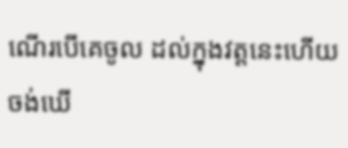ណើរបើគេចូល ដល់ក្នុងវត្តនេះហើយចង់ឃើ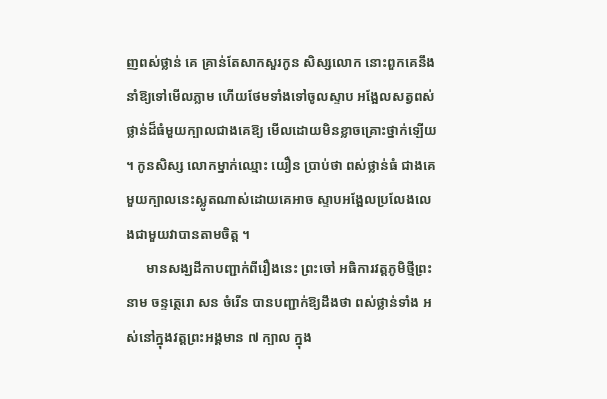ញពស់ថ្លាន់ គេ គ្រាន់តែសាកសួរកូន សិស្សលោក នោះពួកគេនឹង នាំឱ្យទៅមើលភ្លាម ហើយថែមទាំងទៅចូលស្ទាប អង្អែលសត្វពស់ថ្លាន់ដ៏ធំមួយក្បាលជាងគេឱ្យ មើលដោយមិនខ្លាចគ្រោះថ្នាក់ឡើយ ។ កូនសិស្ស លោកម្នាក់ឈ្មោះ យឿន ប្រាប់ថា ពស់ថ្លាន់ធំ ជាងគេមួយក្បាលនេះស្លូតណាស់ដោយគេអាច ស្ទាបអង្អែលប្រលែងលេងជាមួយវាបានតាមចិត្ត ។
      មានសង្ឃដីកាបញ្ជាក់ពីរឿងនេះ ព្រះចៅ អធិការវត្តភូមិថ្មីព្រះនាម ចន្ទត្ថេរោ សន ចំរើន បានបញ្ជាក់ឱ្យដឹងថា ពស់ថ្លាន់ទាំង អស់នៅក្នុងវត្តព្រះអង្គមាន ៧ ក្បាល ក្នុង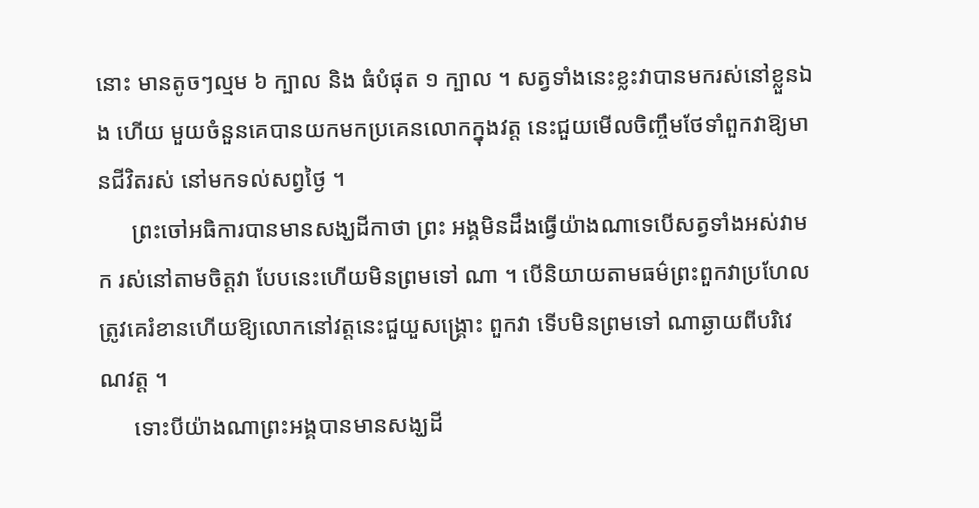នោះ មានតូចៗល្មម ៦ ក្បាល និង ធំបំផុត ១ ក្បាល ។ សត្វទាំងនេះខ្លះវាបានមករស់នៅខ្លួនឯង ហើយ មួយចំនួនគេបានយកមកប្រគេនលោកក្នុងវត្ត នេះជួយមើលចិញ្ចឹមថែទាំពួកវាឱ្យមានជីវិតរស់ នៅមកទល់សព្វថ្ងៃ ។
      ព្រះចៅអធិការបានមានសង្ឃដីកាថា ព្រះ អង្គមិនដឹងធ្វើយ៉ាងណាទេបើសត្វទាំងអស់វាមក រស់នៅតាមចិត្តវា បែបនេះហើយមិនព្រមទៅ ណា ។ បើនិយាយតាមធម៌ព្រះពួកវាប្រហែល ត្រូវគេរំខានហើយឱ្យលោកនៅវត្តនេះជួយួសង្គ្រោះ ពួកវា ទើបមិនព្រមទៅ ណាឆ្ងាយពីបរិវេណវត្ត ។
      ទោះបីយ៉ាងណាព្រះអង្គបានមានសង្ឃដី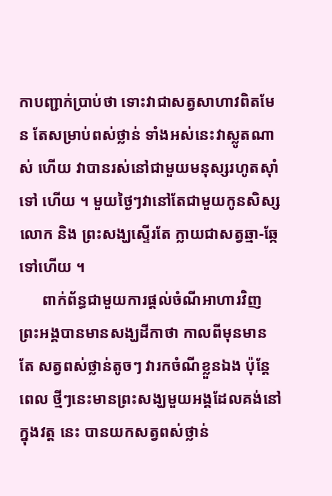កាបញ្ជាក់ប្រាប់ថា ទោះវាជាសត្វសាហាវពិតមែន តែសម្រាប់ពស់ថ្លាន់ ទាំងអស់នេះវាស្លូតណាស់ ហើយ វាបានរស់នៅជាមួយមនុស្សរហូតស៊ាំទៅ ហើយ ។ មួយថ្ងៃៗវានៅតែជាមួយកូនសិស្ស លោក និង ព្រះសង្ឃស្ទើរតែ ក្លាយជាសត្វឆ្មា-ឆ្កែ ទៅហើយ ។
      ពាក់ព័ន្ធជាមួយការផ្តល់ចំណីអាហារវិញ ព្រះអង្គបានមានសង្ឃដីកាថា កាលពីមុនមានតែ សត្វពស់ថ្លាន់តូចៗ វារកចំណីខ្លួនឯង ប៉ុន្តែពេល ថ្មីៗនេះមានព្រះសង្ឃមួយអង្គដែលគង់នៅក្នុងវត្ត នេះ បានយកសត្វពស់ថ្លាន់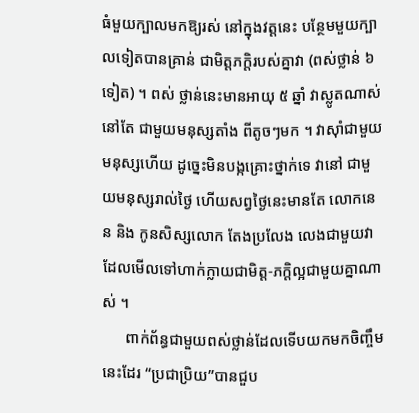ធំមួយក្បាលមកឱ្យរស់ នៅក្នុងវត្តនេះ បន្ថែមមួយក្បាលទៀតបានគ្រាន់ ជាមិត្តភក្តិរបស់គ្នាវា (ពស់ថ្លាន់ ៦ ទៀត) ។ ពស់ ថ្លាន់នេះមានអាយុ ៥ ឆ្នាំ វាស្លូតណាស់នៅតែ ជាមួយមនុស្សតាំង ពីតូចៗមក ។ វាស៊ាំជាមួយ មនុស្សហើយ ដូច្នេះមិនបង្កគ្រោះថ្នាក់ទេ វានៅ ជាមួយមនុស្សរាល់ថ្ងៃ ហើយសព្វថ្ងៃនេះមានតែ លោកនេន និង កូនសិស្សលោក តែងប្រលែង លេងជាមួយវាដែលមើលទៅហាក់ក្លាយជាមិត្ត-ភក្តិល្អជាមួយគ្នាណាស់ ។
      ពាក់ព័ន្ធជាមួយពស់ថ្លាន់ដែលទើបយកមកចិញ្ចឹមនេះដែរ “ប្រជាប្រិយ”បានជួប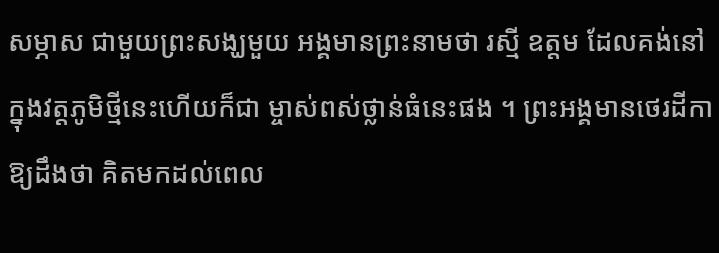សម្ភាស ជាមួយព្រះសង្ឃមួយ អង្គមានព្រះនាមថា រស្មី ឧត្តម ដែលគង់នៅក្នុងវត្តភូមិថ្មីនេះហើយក៏ជា ម្ចាស់ពស់ថ្លាន់ធំនេះផង ។ ព្រះអង្គមានថេរដីកា ឱ្យដឹងថា គិតមកដល់ពេល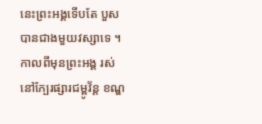នេះព្រះអង្គទើបតែ បួសបានជាងមួយវស្សាទេ ។ កាលពីមុនព្រះអង្គ រស់នៅក្បែរផ្សារជម្ពូវ័ន្ត ខណ្ឌ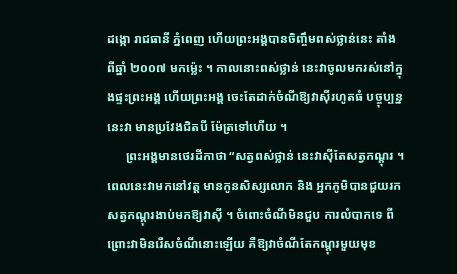ដង្កោ រាជធានី ភ្នំពេញ ហើយព្រះអង្គបានចិញ្ចឹមពស់ថ្លាន់នេះ តាំង ពីឆ្នាំ ២០០៧ មកម៉្លេះ ។ កាលនោះពស់ថ្លាន់ នេះវាចូលមករស់នៅក្នុងផ្ទះព្រះអង្គ ហើយព្រះអង្គ ចេះតែដាក់ចំណីឱ្យវាស៊ីរហូតធំ បច្ចុប្បន្ននេះវា មានប្រវែងជិតបី ម៉ែត្រទៅហើយ ។
      ព្រះអង្គមានថេរដីកាថា “សត្វពស់ថ្លាន់ នេះវាស៊ីតែសត្វកណ្តុរ ។ ពេលនេះវាមកនៅវត្ត មានកូនសិស្សលោក និង អ្នកភូមិបានជួយរក សត្វកណ្តុរងាប់មកឱ្យវាស៊ី ។ ចំពោះចំណីមិនជួប ការលំបាកទេ ពីព្រោះវាមិនរើសចំណីនោះឡើយ គឺឱ្យវាចំណីតែកណ្តុរមួយមុខ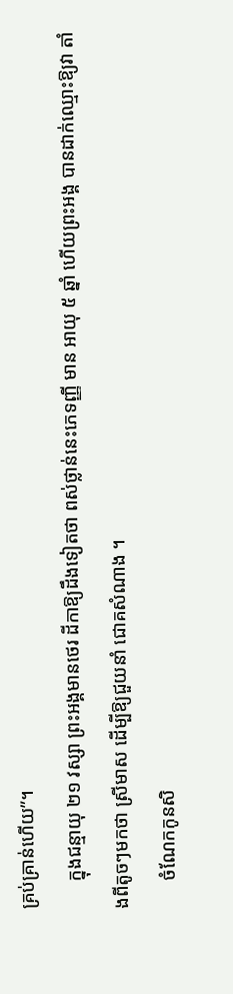គ្រប់គ្រាន់ហើយ”។
      ក្នុងជន្មាយុ ២១ វស្សា ព្រះអង្គមានថេរ ដីកាឱ្យដឹងទៀតថា ពស់ថ្លាន់នេះភេទញ្ញី មាន អាយុ ៥ ឆ្នាំ ហើយព្រះអង្គ បានដាក់ឈ្មោះឱ្យវា តាំងពីតូចៗមកថា ស្រីមាស ដើម្បីឱ្យជួយនាំ ជោគសំណាង ។
      ចំណែកកូនសិ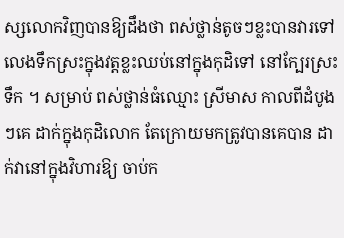ស្សលោកវិញបានឱ្យដឹងថា ពស់ថ្លាន់តូចៗខ្លះបានវារទៅលេងទឹកស្រះក្នុងវត្តខ្លះឈប់នៅក្នុងកុដិទៅ នៅក្បែរស្រះទឹក ។ សម្រាប់ ពស់ថ្លាន់ធំឈ្មោះ ស្រីមាស កាលពីដំបូងៗគេ ដាក់ក្នុងកុដិលោក តែក្រោយមកត្រូវបានគេបាន ដាក់វានៅក្នុងវិហារឱ្យ ចាប់ក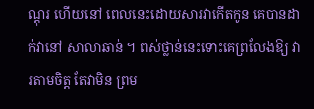ណ្តុរ ហើយនៅ ពេលនេះដោយសារវាកើតកូន គេបានដាក់វានៅ សាលាឆាន់ ។ ពស់ថ្លាន់នេះទោះគេព្រលែងឱ្យ វារតាមចិត្ត តែវាមិន ព្រម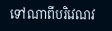ទៅណាពីបរិវេណវ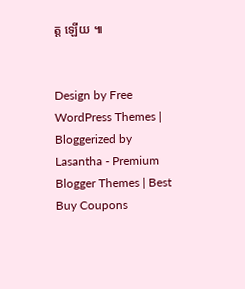ត្ត ឡើយ ៕


Design by Free WordPress Themes | Bloggerized by Lasantha - Premium Blogger Themes | Best Buy Coupons